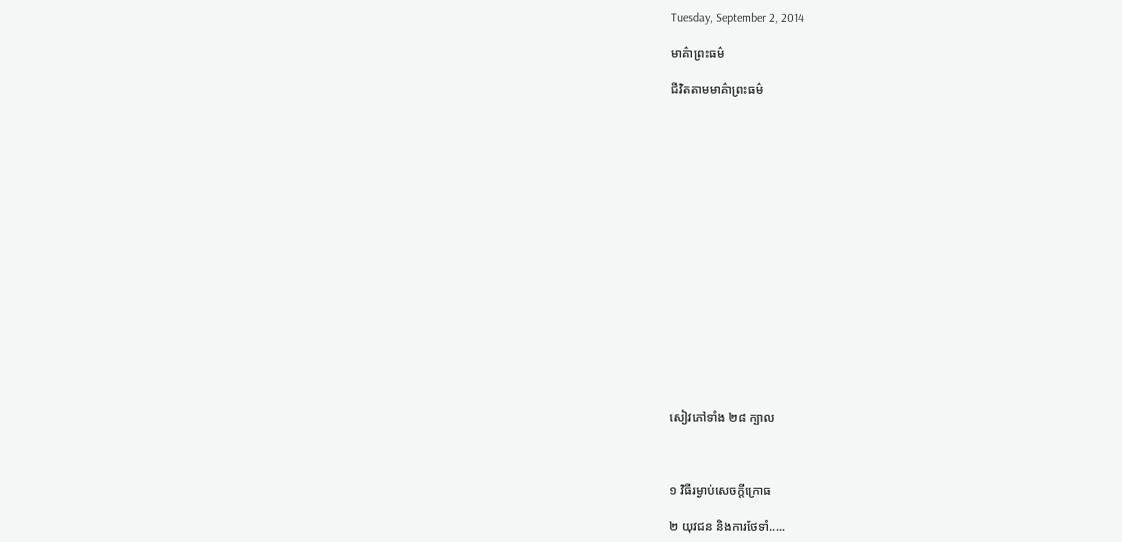Tuesday, September 2, 2014

មាគ៌ាព្រះធម៌

ជីវិតតាមមាគ៌ាព្រះធម៌

















សៀវភៅទាំង ២៨ ក្បាល



១ វិធីរម្ងាប់សេចក្តីក្រោធ

២ យុវជន និងការថែទាំ.....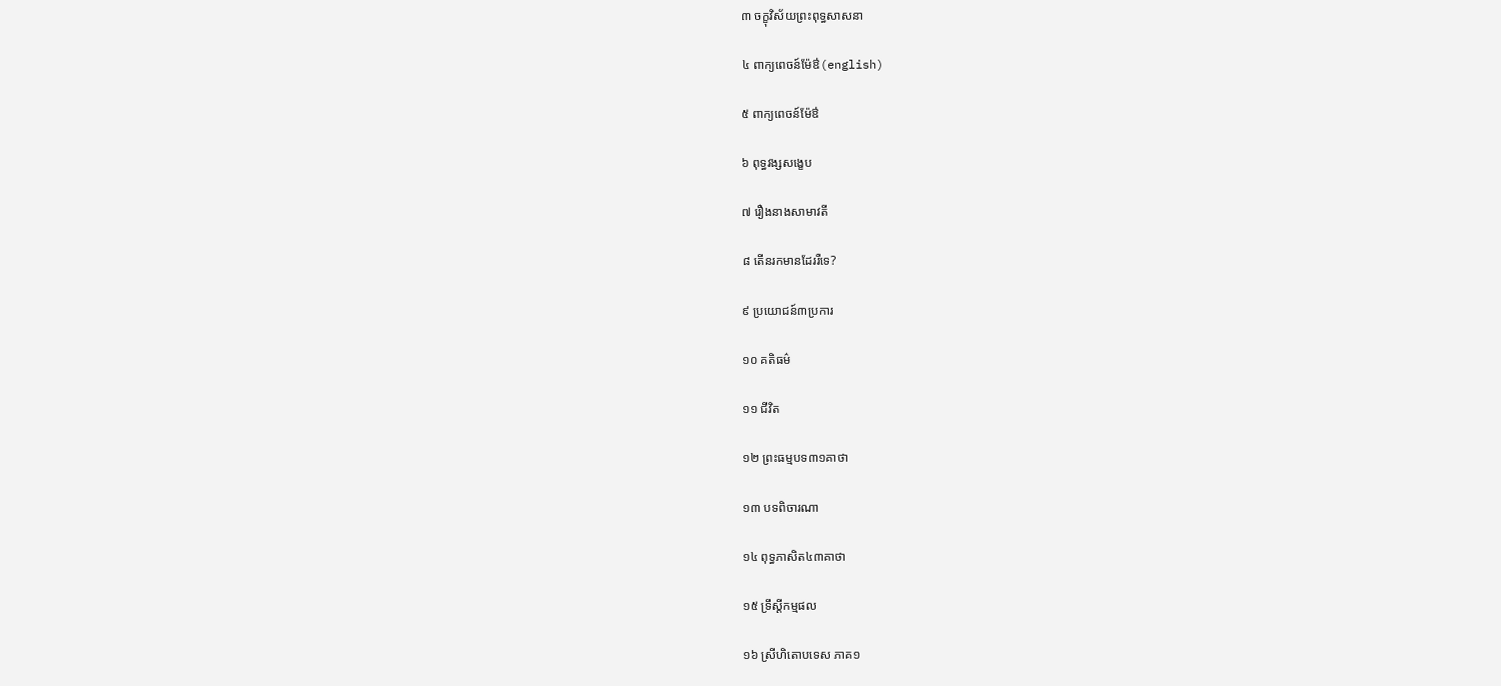៣ ចក្ខុវិស័យព្រះពុទ្ធសាសនា

៤ ពាក្យពេចន៍ម៉ែឳ(english)

៥ ពាក្យពេចន៍ម៉ែឳ

៦ ពុទ្ធវង្សសង្ខេប

៧ រឿងនាងសាមាវតី

៨ តើនរកមានដែររឺទេ?

៩ ប្រយោជន៍៣ប្រការ

១០ គតិធម៌

១១ ជីវិត

១២ ព្រះធម្មបទ៣១គាថា

១៣ បទពិចារណា

១៤ ពុទ្ធភាសិត៤៣គាថា

១៥ ទ្រឹស្តីកម្មផល

១៦ ស្រីហិតោបទេស ភាគ១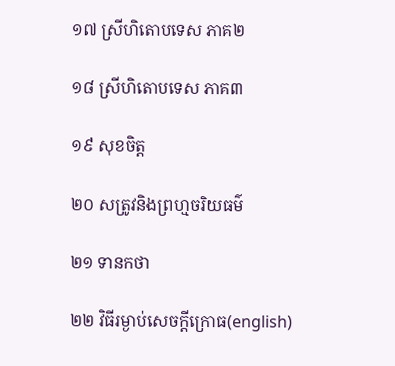១៧ ស្រីហិតោបទេស ភាគ២

១៨ ស្រីហិតោបទេស ភាគ៣

១៩ សុខចិត្ត

២០ សត្រូវនិងព្រហ្មចរិយធម៌

២១ ទានកថា

២២ វិធីរម្ងាប់សេចក្តីក្រោធ(english)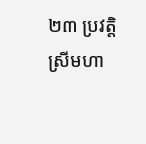២៣ ប្រវត្តិស្រីមហា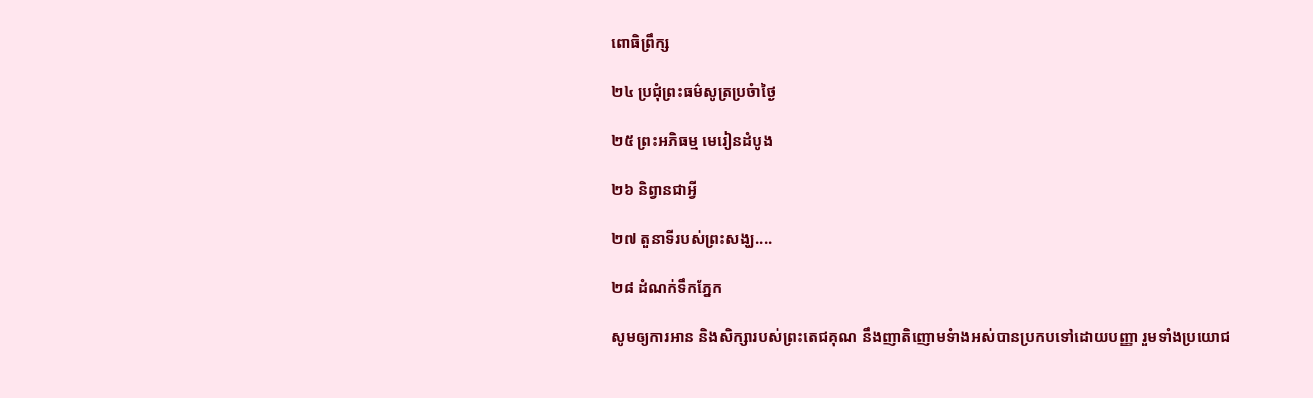ពោធិព្រឹក្ស

២៤ ប្រជុំព្រះធម៌សូត្រប្រចំាថ្ងៃ

២៥ ព្រះអភិធម្ម មេរៀនដំបូង

២៦ និព្វានជាអ្វី

២៧ តួនាទីរបស់ព្រះសង្ឃ....

២៨ ដំណក់ទឹកភ្នែក

សូមឲ្យការអាន និងសិក្សារបស់ព្រះតេជគុណ នឹងញាតិញោមទំាងអស់បានប្រកបទៅដោយបញ្ញា រួមទាំងប្រយោជ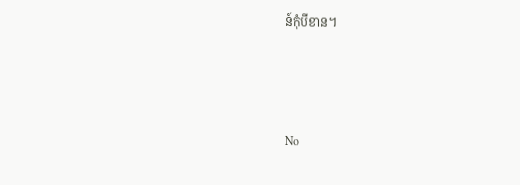ន៍កុំបីខាន។



No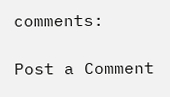comments:

Post a Comment